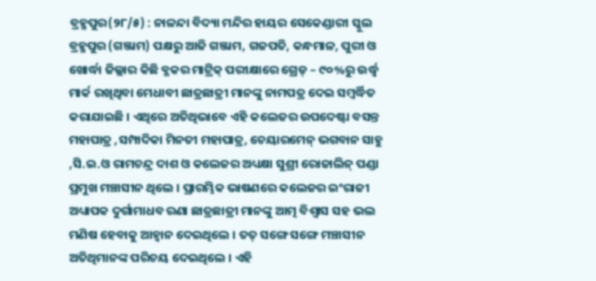ବ୍ରହ୍ମପୁର(୨୮/୫) : ନାଳନ୍ଦା ବିଦ୍ୟା ମନ୍ଦିର ହାୟର ସେକେଣ୍ଡାରୀ ସ୍କୁଲ ବ୍ରହ୍ମପୁର (ଗଞ୍ଜାମ) ପକ୍ଷରୁ ଆଜି ଗଞ୍ଜାମ, ଗଜପତି, କନ୍ଧମାଳ, ପୁରୀ ଓ ଖୋର୍ଦ୍ଧା ଜିଲ୍ଲାର କିଛି ବ୍ଳକର ମାଟ୍ରିକ୍ ପରୀକ୍ଷାରେ ଗ୍ରେଡ୍ – ୯୦%ରୁ ଉର୍ଦ୍ଧ୍ବ ମାର୍କ ରଖିଥିବା ମେଧାବୀ ଛାତ୍ରଛାତ୍ରୀ ମାନଙ୍କୁ ନାମପତ୍ର ଦେଇ ସମ୍ବର୍ଦ୍ଧିତ କରାଯାଇଛି । ଏଥିରେ ଅତିଥିଭାବେ ଏହି କଲେଜର ଉପଦେଷ୍ଟା ବସନ୍ତ ମହାପାତ୍ର ,ସମ୍ପାଦିକା ମିନତୀ ମହାପାତ୍ର, ଚେୟାରମେନ୍ ଭଗବାନ ସାହୁ ,ସି.ଇ.ଓ ରାମଚନ୍ଦ୍ର ଦାଶ ଓ କଲେଜର ଅଧ୍ୟକ୍ଷା ସୁଶ୍ରୀ ରୋଜାଲିନ୍ ପଣ୍ଡା ପ୍ରମୁଖ ମଞ୍ଚାସୀନ ଥିଲେ । ପ୍ରାରମ୍ଭିକ ଭାଷଣରେ କଲେଜର ଇଂରାଜୀ ଅଧ୍ୟାପକ ଦୁର୍ଗାମାଧବ ରଣା ଛାତ୍ରଛାତ୍ରୀ ମାନଙ୍କୁ ଆତ୍ମ ବିଶ୍ଵାସ ସହ ଭଲ ମଣିଷ ହେବାକୁ ଆହ୍ବାନ ଦେଇଥିଲେ । ତତ୍ ସଙ୍ଗେ ସଙ୍ଗେ ମଞ୍ଚାସୀନ ଅତିଥିମାନଙ୍କ ପରିଚୟ ଦେଇଥିଲେ । ଏହି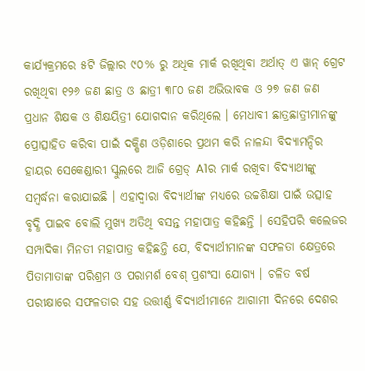କାର୍ଯ୍ୟକ୍ରମରେ ୫ଟି ଜିଲ୍ଲାର ୯୦% ରୁ ଅଧିକ ମାର୍କ ରଖିଥିବା ଅର୍ଥାତ୍ ଏ ୱାନ୍ ଗ୍ରେଟ ରଖିଥିବା ୧୨୬ ଜଣ ଛାତ୍ର ଓ ଛାତ୍ରୀ ୩୮୦ ଜଣ ଅଭିଭାବକ ଓ ୨୭ ଜଣ ଜଣ ପ୍ରଧାନ ଶିକ୍ଷକ ଓ ଶିକ୍ଷୟିତ୍ରୀ ଯୋଗଦାନ କରିଥିଲେ । ମେଧାବୀ ଛାତ୍ରଛାତ୍ରୀମାନଙ୍କୁ ପ୍ରୋତ୍ସାହିତ କରିବା ପାଇଁ ଦକ୍ଷିଣ ଓଡ଼ିଶାରେ ପ୍ରଥମ କରି ନାଳନ୍ଦା ବିଦ୍ୟାମନ୍ଦିର ହାୟର ସେକେଣ୍ଡାରୀ ସ୍କୁଲରେ ଆଜି ଗ୍ରେଡ୍ A1ର ମାର୍କ ରଖିବା ବିଦ୍ୟାଥୀଙ୍କୁ ସମ୍ବର୍ଦ୍ଧନା କରାଯାଇଛି । ଏହାଦ୍ବାରା ବିଦ୍ୟାର୍ଥୀଙ୍କ ମଧ୍ୟରେ ଉଚ୍ଚଶିକ୍ଷା ପାଇଁ ଉତ୍ସାହ ବୃଦ୍ଧି ପାଇବ ବୋଲି ମୁଖ୍ୟ ଅତିଥି ବସନ୍ତ ମହାପାତ୍ର କହିଛନ୍ତି । ସେହିପରି କଲେଜର ସମ୍ପାଦିକା ମିନତୀ ମହାପାତ୍ର କହିଛନ୍ତି ଯେ, ବିଦ୍ୟାର୍ଥୀମାନଙ୍କ ସଫଳତା କ୍ଷେତ୍ରରେ ପିତାମାତାଙ୍କ ପରିଶ୍ରମ ଓ ପରାମର୍ଶ ବେଶ୍ ପ୍ରଶଂସା ଯୋଗ୍ୟ । ଚଳିତ ବର୍ଷ ପରୀକ୍ଷାରେ ସଫଳତାର ସହ ଉତ୍ତୀର୍ଣ୍ଣ ବିଦ୍ୟାର୍ଥୀମାନେ ଆଗାମୀ ଦିନରେ ଦେଶର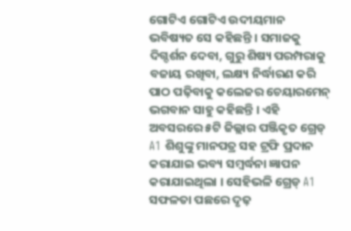ଗୋଟିଏ ଗୋଟିଏ ଉଦୀୟମାନ ଭବିଷ୍ୟତ ସେ କହିଛନ୍ତି । ସମାଜକୁ ଦିଗ୍ଦର୍ଶନ ଦେବା, ଗୁରୁ ଶିଷ୍ୟ ପରମ୍ପରାକୁ ବଜାୟ ରଖିବା, ଲକ୍ଷ୍ୟ ନିର୍ଦ୍ଧାରଣ କରି ପାଠ ପଢ଼ିବାକୁ କଲେଜର ଚେୟାରମେନ୍ ଭଗବାନ ସାହୁ କହିଛନ୍ତି । ଏହି ଅବସରରେ ୫ଟି ଜିଲ୍ଲାର ପଞ୍ଜିକୃତ ଗ୍ରେଡ୍ A1 ଶିଶୁଙ୍କୁ ମାନପତ୍ର ସହ ଟ୍ରଫି ପ୍ରଦାନ କରାଯାଇ ଭବ୍ୟ ସମ୍ବର୍ଦ୍ଧନା ଜ୍ଞାପନ କରାଯାଇଥିଲା । ସେହିଭଳି ଗ୍ରେଡ୍ A1 ସଫଳତା ପଛରେ ଦୃଢ଼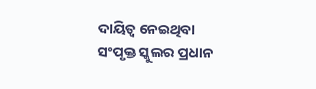ଦାୟିତ୍ବ ନେଇଥିବା ସଂପୃକ୍ତ ସ୍କୁଲର ପ୍ରଧାନ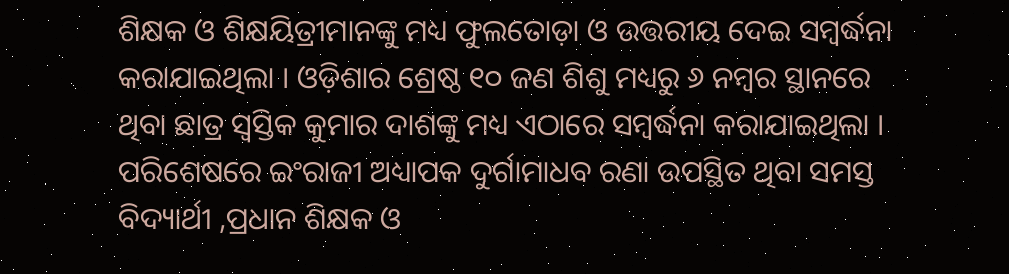ଶିକ୍ଷକ ଓ ଶିକ୍ଷୟିତ୍ରୀମାନଙ୍କୁ ମଧ୍ୟ ଫୁଲତୋଡ଼ା ଓ ଉତ୍ତରୀୟ ଦେଇ ସମ୍ବର୍ଦ୍ଧନା କରାଯାଇଥିଲା । ଓଡ଼ିଶାର ଶ୍ରେଷ୍ଠ ୧୦ ଜଣ ଶିଶୁ ମଧ୍ୟରୁ ୬ ନମ୍ବର ସ୍ଥାନରେ ଥିବା ଛାତ୍ର ସ୍ୱସ୍ତିକ କୁମାର ଦାଶଙ୍କୁ ମଧ୍ୟ ଏଠାରେ ସମ୍ବର୍ଦ୍ଧନା କରାଯାଇଥିଲା । ପରିଶେଷରେ ଇଂରାଜୀ ଅଧ୍ୟାପକ ଦୁର୍ଗାମାଧବ ରଣା ଉପସ୍ଥିତ ଥିବା ସମସ୍ତ ବିଦ୍ୟାର୍ଥୀ ,ପ୍ରଧାନ ଶିକ୍ଷକ ଓ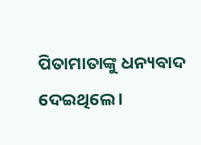ପିତାମାତାଙ୍କୁ ଧନ୍ୟବାଦ ଦେଇଥିଲେ ।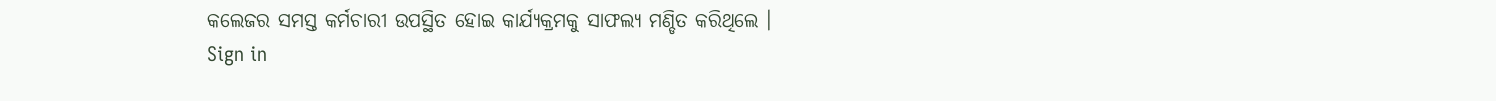କଲେଜର ସମସ୍ତ କର୍ମଚାରୀ ଉପସ୍ଥିତ ହୋଇ କାର୍ଯ୍ୟକ୍ରମକୁ ସାଫଲ୍ୟ ମଣ୍ଡିତ କରିଥିଲେ ।
Sign in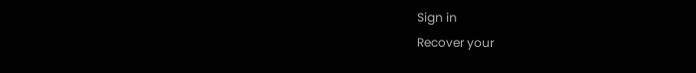Sign in
Recover your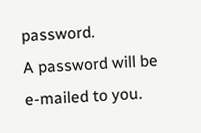password.
A password will be e-mailed to you.